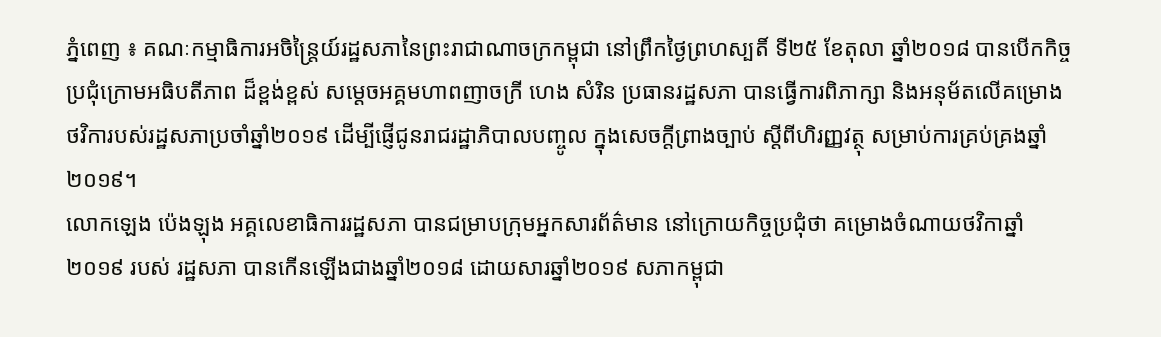ភ្នំពេញ ៖ គណៈកម្មាធិការអចិន្ត្រៃយ៍រដ្ឋសភានៃព្រះរាជាណាចក្រកម្ពុជា នៅព្រឹកថ្ងៃព្រហស្បតិ៍ ទី២៥ ខែតុលា ឆ្នាំ២០១៨ បានបើកកិច្ចប្រជុំក្រោមអធិបតីភាព ដ៏ខ្ពង់ខ្ពស់ សម្ដេចអគ្គមហាពញាចក្រី ហេង សំរិន ប្រធានរដ្ឋសភា បានធ្វើការពិភាក្សា និងអនុម័តលើគម្រោងថវិការបស់រដ្ឋសភាប្រចាំឆ្នាំ២០១៩ ដើម្បីផ្ញើជូនរាជរដ្ឋាភិបាលបញ្ចូល ក្នុងសេចក្តីព្រាងច្បាប់ ស្តីពីហិរញ្ញវត្ថុ សម្រាប់ការគ្រប់គ្រងឆ្នាំ២០១៩។
លោកឡេង ប៉េងឡុង អគ្គលេខាធិការរដ្ឋសភា បានជម្រាបក្រុមអ្នកសារព័ត៌មាន នៅក្រោយកិច្ចប្រជុំថា គម្រោងចំណាយថវិកាឆ្នាំ២០១៩ របស់ រដ្ឋសភា បានកើនឡើងជាងឆ្នាំ២០១៨ ដោយសារឆ្នាំ២០១៩ សភាកម្ពុជា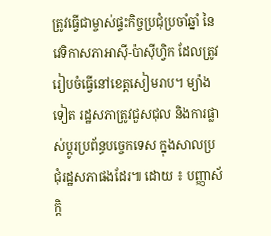ត្រូវធ្វើជាម្ចាស់ផ្ទះកិច្ចប្រជុំប្រចាំឆ្នាំ នៃវេទិកាសភាអាស៊ី-ប៉ាស៊ីហ្វិក ដែលត្រូវ រៀបចំធ្វើនៅខេត្តសៀមរាប។ ម្យ៉ាងទៀត រដ្ឋសភាត្រូវជួសជុល និងការផ្លាស់ប្តូរប្រព័ន្ធបច្ចេកទេស ក្នុងសាលប្រជុំរដ្ឋសភាផងដែរ៕ ដោយ ៖ បញ្ញាស័ក្តិ